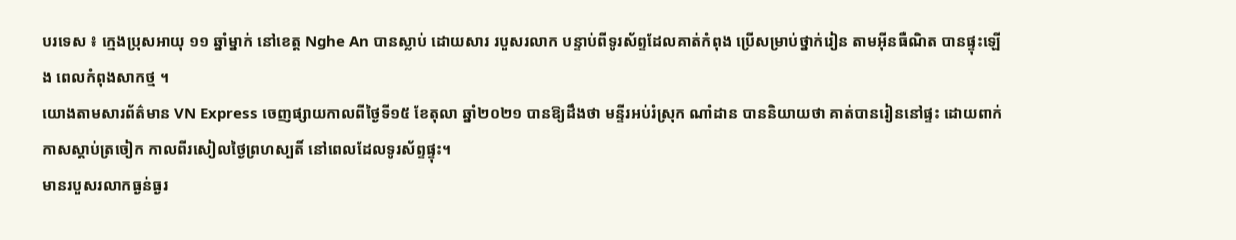បរទេស ៖ ក្មេងប្រុសអាយុ ១១ ឆ្នាំម្នាក់ នៅខេត្ត Nghe An បានស្លាប់ ដោយសារ របួសរលាក បន្ទាប់ពីទូរស័ព្ទដែលគាត់កំពុង ប្រើសម្រាប់ថ្នាក់រៀន តាមអ៊ីនធឺណិត បានផ្ទុះឡើង ពេលកំពុងសាកថ្ម ។
យោងតាមសារព័ត៌មាន VN Express ចេញផ្សាយកាលពីថ្ងៃទី១៥ ខែតុលា ឆ្នាំ២០២១ បានឱ្យដឹងថា មន្ទីរអប់រំស្រុក ណាំដាន បាននិយាយថា គាត់បានរៀននៅផ្ទះ ដោយពាក់កាសស្តាប់ត្រចៀក កាលពីរសៀលថ្ងៃព្រហស្បតិ៍ នៅពេលដែលទូរស័ព្ទផ្ទុះ។
មានរបួសរលាកធ្ងន់ធ្ងរ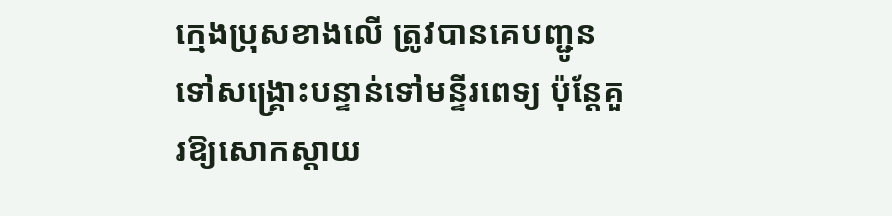ក្មេងប្រុសខាងលើ ត្រូវបានគេបញ្ជូនទៅសង្គ្រោះបន្ទាន់ទៅមន្ទីរពេទ្យ ប៉ុន្តែគួរឱ្យសោកស្តាយ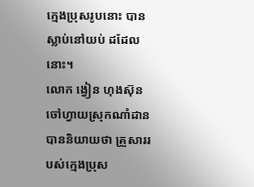ក្មេងប្រុសរូបនោះ បានស្លាប់នៅយប់ ដដែលនោះ។
លោក ង្វៀន ហុងស៊ុន ចៅហ្វាយស្រុកណាំដាន បាននិយាយថា គ្រួសាររបស់ក្មេងប្រុស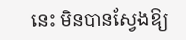នេះ មិនបានស្វែងឱ្យ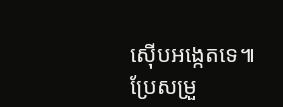ស៊ើបអង្កេតទេ៕
ប្រែសម្រួ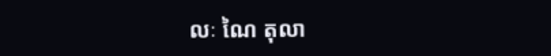លៈ ណៃ តុលា